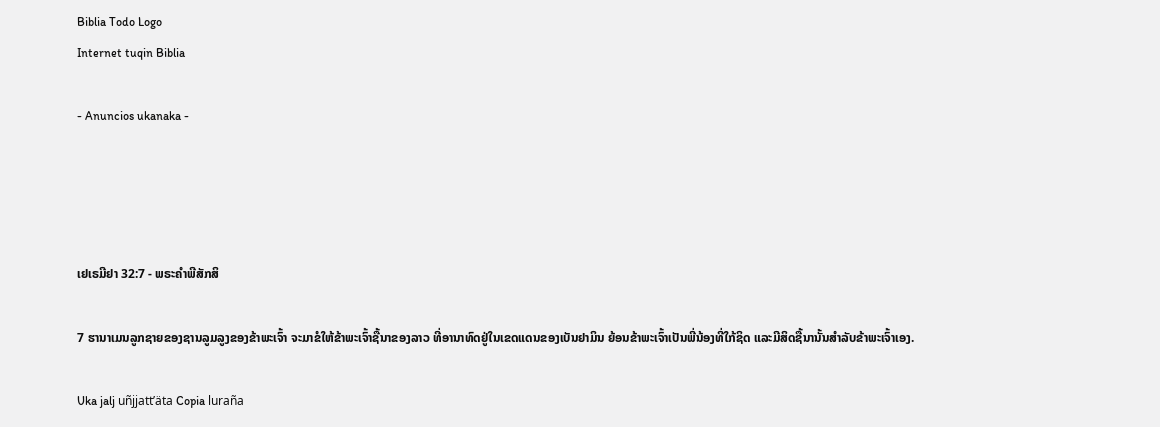Biblia Todo Logo
Internet tuqin Biblia

- Anuncios ukanaka -




ເຢເຣມີຢາ 32:7 - ພຣະຄຳພີສັກສິ

7 ຮານາເມນລູກຊາຍຂອງຊານລູມລູງຂອງຂ້າພະເຈົ້າ ຈະມາຂໍໃຫ້ຂ້າພະເຈົ້າຊື້ນາຂອງລາວ ທີ່ອານາທົດຢູ່ໃນເຂດແດນຂອງເບັນຢາມິນ ຍ້ອນຂ້າພະເຈົ້າເປັນພີ່ນ້ອງທີ່ໃກ້ຊິດ ແລະມີສິດຊື້ນານັ້ນສຳລັບຂ້າພະເຈົ້າເອງ.

Uka jalj uñjjattʼäta Copia luraña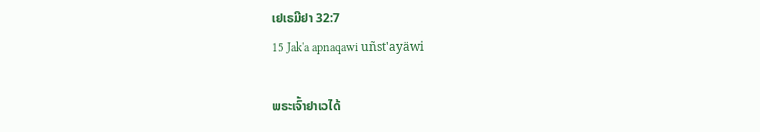ເຢເຣມີຢາ 32:7
15 Jak'a apnaqawi uñst'ayäwi

ພຣະເຈົ້າຢາເວໄດ້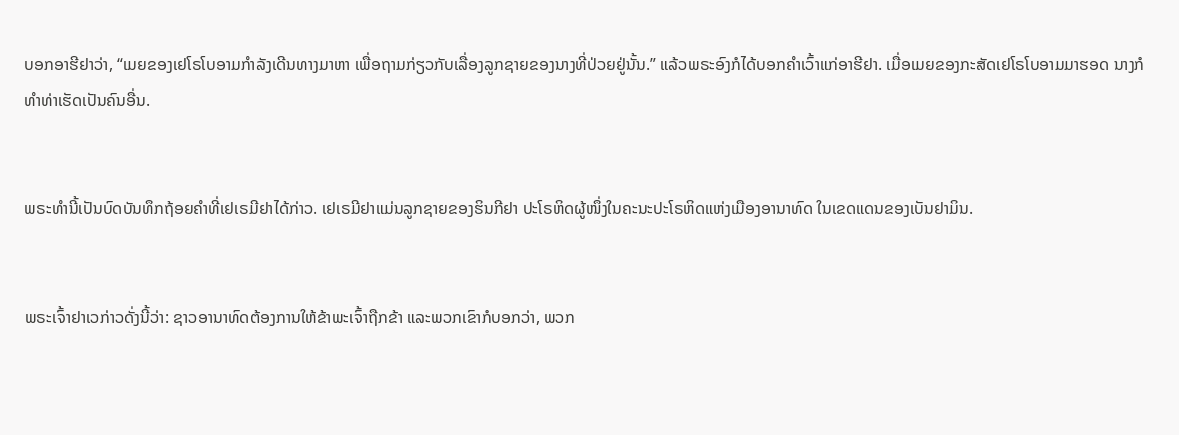ບອກອາຮີຢາວ່າ, “ເມຍຂອງເຢໂຣໂບອາມກຳລັງເດີນທາງມາຫາ ເພື່ອຖາມກ່ຽວກັບເລື່ອງລູກຊາຍຂອງນາງທີ່ປ່ວຍຢູ່ນັ້ນ.” ແລ້ວພຣະອົງກໍໄດ້ບອກຄຳເວົ້າແກ່ອາຮີຢາ. ເມື່ອເມຍຂອງກະສັດເຢໂຣໂບອາມມາຮອດ ນາງກໍທຳທ່າເຮັດເປັນຄົນອື່ນ.


ພຣະທຳນີ້ເປັນບົດບັນທຶກຖ້ອຍຄຳທີ່ເຢເຣມີຢາໄດ້ກ່າວ. ເຢເຣມີຢາແມ່ນລູກຊາຍຂອງຮິນກີຢາ ປະໂຣຫິດຜູ້ໜຶ່ງໃນຄະນະປະໂຣຫິດແຫ່ງເມືອງອານາທົດ ໃນເຂດແດນຂອງເບັນຢາມິນ.


ພຣະເຈົ້າຢາເວກ່າວດັ່ງນີ້ວ່າ: ຊາວອານາທົດຕ້ອງການໃຫ້ຂ້າພະເຈົ້າຖືກຂ້າ ແລະພວກເຂົາກໍບອກວ່າ, ພວກ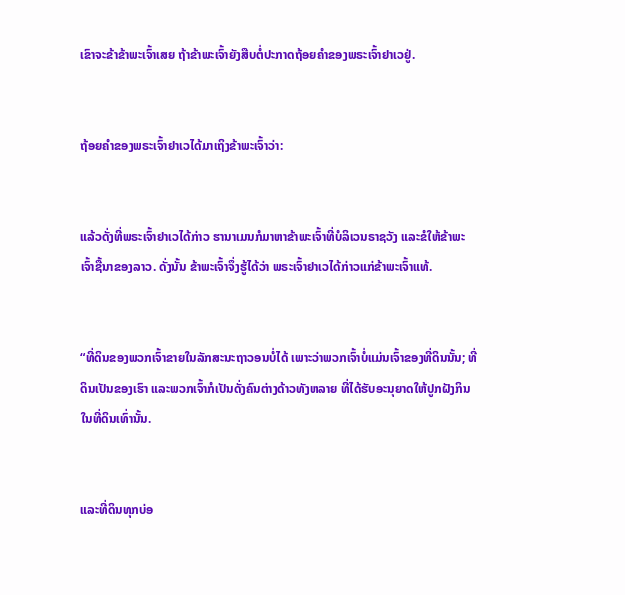ເຂົາຈະຂ້າຂ້າພະເຈົ້າເສຍ ຖ້າຂ້າພະເຈົ້າຍັງສືບຕໍ່ປະກາດຖ້ອຍຄຳຂອງພຣະເຈົ້າຢາເວຢູ່.


ຖ້ອຍຄຳຂອງພຣະເຈົ້າຢາເວໄດ້ມາເຖິງຂ້າພະເຈົ້າວ່າ:


ແລ້ວດັ່ງທີ່ພຣະເຈົ້າຢາເວໄດ້ກ່າວ ຮານາເມນກໍມາຫາຂ້າພະເຈົ້າທີ່ບໍລິເວນຣາຊວັງ ແລະຂໍໃຫ້ຂ້າພະເຈົ້າຊື້ນາຂອງລາວ. ດັ່ງນັ້ນ ຂ້າພະເຈົ້າຈຶ່ງຮູ້ໄດ້ວ່າ ພຣະເຈົ້າຢາເວໄດ້ກ່າວແກ່ຂ້າພະເຈົ້າແທ້.


“ທີ່ດິນຂອງພວກເຈົ້າຂາຍໃນລັກສະນະຖາວອນບໍ່ໄດ້ ເພາະວ່າພວກເຈົ້າບໍ່ແມ່ນເຈົ້າຂອງທີ່ດິນນັ້ນ; ທີ່ດິນເປັນຂອງເຮົາ ແລະພວກເຈົ້າກໍເປັນດັ່ງຄົນຕ່າງດ້າວທັງຫລາຍ ທີ່ໄດ້ຮັບອະນຸຍາດໃຫ້ປູກຝັງກິນໃນທີ່ດິນເທົ່ານັ້ນ.


ແລະທີ່ດິນທຸກບ່ອ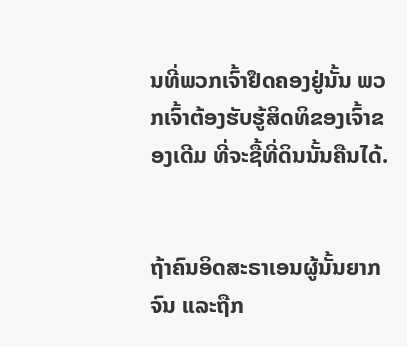ນທີ່ພວກເຈົ້າຢຶດຄອງຢູ່ນັ້ນ ພວກເຈົ້າຕ້ອງຮັບຮູ້ສິດທິຂອງເຈົ້າຂອງເດີມ ທີ່ຈະຊື້ທີ່ດິນນັ້ນຄືນໄດ້.


ຖ້າຄົນອິດສະຣາເອນຜູ້ນັ້ນຍາກຈົນ ແລະຖືກ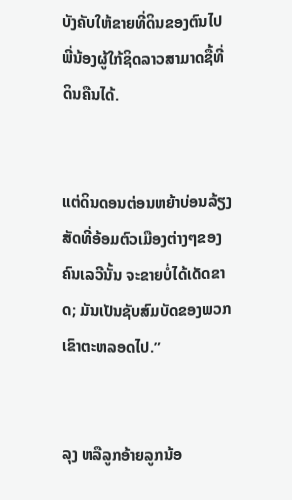ບັງຄັບໃຫ້ຂາຍທີ່ດິນຂອງຕົນໄປ ພີ່ນ້ອງຜູ້ໃກ້ຊິດລາວສາມາດຊື້ທີ່ດິນຄືນໄດ້.


ແຕ່ດິນດອນຕ່ອນຫຍ້າບ່ອນລ້ຽງສັດທີ່ອ້ອມຕົວເມືອງຕ່າງໆຂອງຄົນເລວີນັ້ນ ຈະຂາຍບໍ່ໄດ້ເດັດຂາດ; ມັນເປັນຊັບສົມບັດຂອງພວກເຂົາຕະຫລອດໄປ.”


ລຸງ ຫລືລູກອ້າຍລູກນ້ອ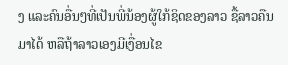ງ ແລະຄົນອື່ນໆທີ່ເປັນພີ່ນ້ອງຜູ້ໃກ້ຊິດຂອງລາວ ຊື້ລາວຄືນມາໄດ້ ຫລືຖ້າລາວເອງມີເງື່ອນໄຂ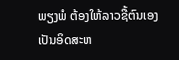ພຽງພໍ ຕ້ອງໃຫ້ລາວຊື້ຕົນເອງເປັນອິດສະຫ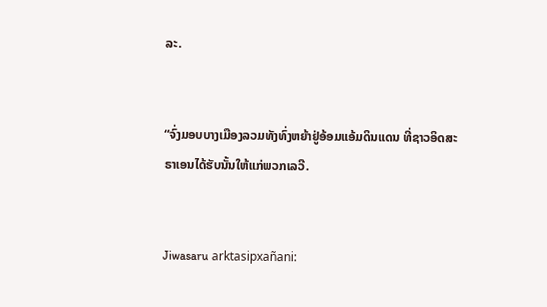ລະ.


“ຈົ່ງມອບບາງເມືອງລວມທັງທົ່ງຫຍ້າຢູ່ອ້ອມແອ້ມດິນແດນ ທີ່ຊາວອິດສະຣາເອນໄດ້ຮັບນັ້ນໃຫ້ແກ່ພວກເລວີ.


Jiwasaru arktasipxañani: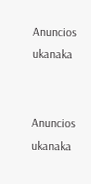Anuncios ukanaka


Anuncios ukanaka